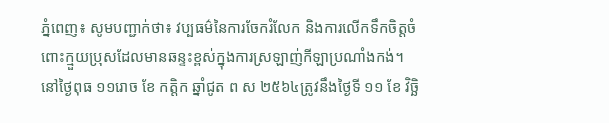ភ្នំពេញ៖ សូមបញ្ជាក់ថា៖ វប្បធម៌នៃការចែករំលែក និងការលើកទឹកចិត្តចំពោះក្មួយប្រុសដែលមានឆន្ទះខ្ពស់ក្នុងការស្រឡាញ់កីឡាប្រណាំងកង់។
នៅថ្ងៃពុធ ១១រោច ខែ កត្តិក ឆ្នាំជូត ព ស ២៥៦៤ត្រូវនឹងថ្ងៃទី ១១ ខែ វិច្ឆិ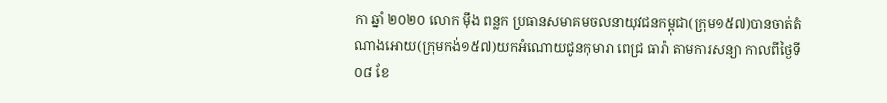កា ឆ្នាំ ២០២០ លោក ម៉ឹង ពន្លក ប្រធានសមាគមចលនាយុវជនកម្ពុជា(ក្រុម១៥៧)បានចាត់តំណាងអោយ(ក្រុមកង់១៥៧)យកអំណោយជូនកុមារា ពេជ្រ ធារ៉ា តាមការសន្យា កាលពីថ្ងៃទី០៨ ខែ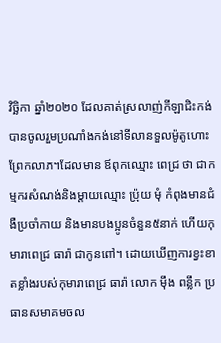វិច្ឆិកា ឆ្នាំ២០២០ ដែលគាត់ស្រលាញ់កីឡាជិះកង់ បានចូលរួមប្រណាំងកង់នៅទីលានទួលម៉ូតូហោះព្រែកលាភ។ដែលមាន ឪពុកឈ្មោះ ពេជ្រ ថា ជាកម្មករសំណង់និងម្តាយឈ្មោះ ប្រ៉ុយ មុំ កំពុងមានជំងឺប្រចាំកាយ និងមានបងប្អូនចំនួន៥នាក់ ហេីយកុមារាពេជ្រ ធារ៉ា ជាកូនពៅ។ ដោយឃេីញការខ្វះខាតខ្លាំងរបស់កុមារាពេជ្រ ធារ៉ា លោក មុឹង ពន្លឹក ប្រធានសមាគមចល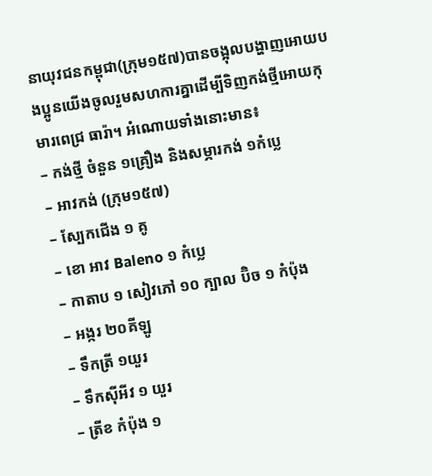នាយុវជនកម្ពុជា(ក្រុម១៥៧)បានចង្អុលបង្ហាញអោយបងប្អូនយេីងចូលរួមសហការគ្នាដេីម្បីទិញកង់ថ្មីអោយកុមារពេជ្រ ធារ៉ា។ អំណោយទាំងនោះមាន៖
– កង់ថ្មី ចំនួន ១គ្រឿង និងសម្ភារកង់ ១កំប្លេ
– អាវកង់ (ក្រុម១៥៧)
– ស្បែកជើង ១ គូ
– ខោ អាវ Baleno ១ កំប្លេ
– កាតាប ១ សៀវភៅ ១០ ក្បាល ប៊ិច ១ កំប៉ុង
– អង្ករ ២០គីឡូ
– ទឹកត្រី ១យួរ
– ទឹកស៊ីអីវ ១ យួរ
– ត្រីខ កំប៉ុង ១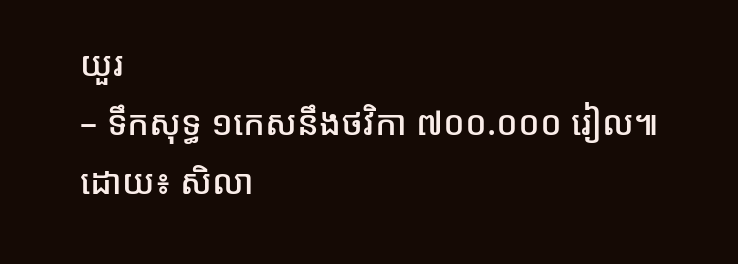យួរ
– ទឹកសុទ្ធ ១កេសនឹងថវិកា ៧០០.០០០ រៀល៕
ដោយ៖ សិលា